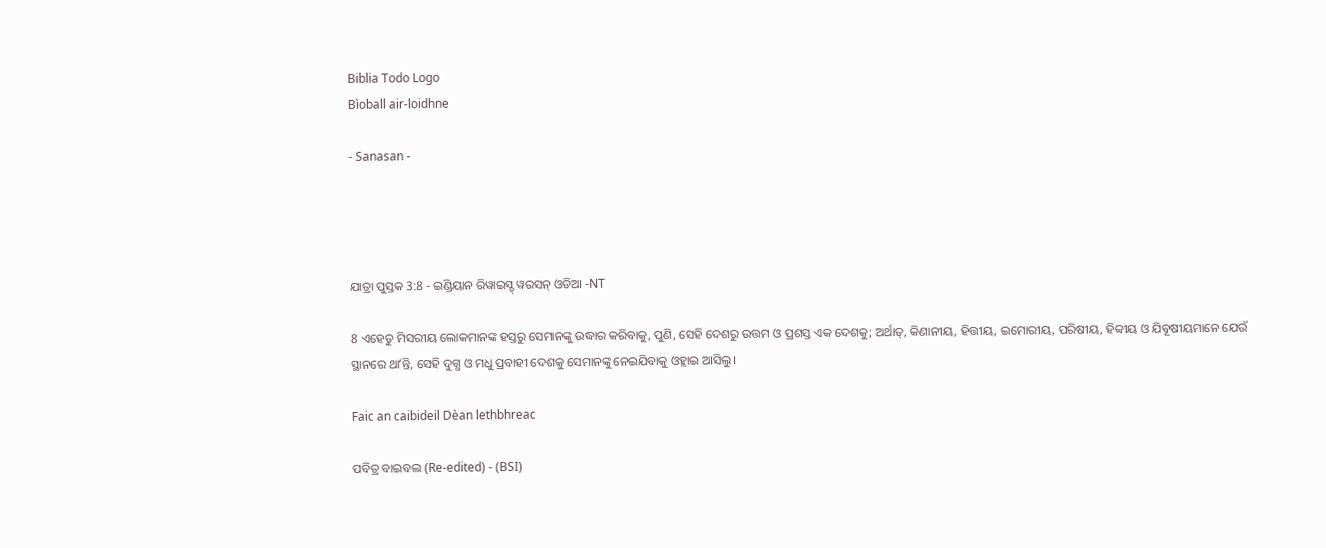Biblia Todo Logo
Bìoball air-loidhne

- Sanasan -




ଯାତ୍ରା ପୁସ୍ତକ 3:8 - ଇଣ୍ଡିୟାନ ରିୱାଇସ୍ଡ୍ ୱରସନ୍ ଓଡିଆ -NT

8 ଏହେତୁ ମିସରୀୟ ଲୋକମାନଙ୍କ ହସ୍ତରୁ ସେମାନଙ୍କୁ ଉଦ୍ଧାର କରିବାକୁ, ପୁଣି, ସେହି ଦେଶରୁ ଉତ୍ତମ ଓ ପ୍ରଶସ୍ତ ଏକ ଦେଶକୁ; ଅର୍ଥାତ୍‍, କିଣାନୀୟ, ହିତ୍ତୀୟ, ଇମୋରୀୟ, ପରିଷୀୟ, ହିବ୍ବୀୟ ଓ ଯିବୂଷୀୟମାନେ ଯେଉଁ ସ୍ଥାନରେ ଥାʼନ୍ତି, ସେହି ଦୁଗ୍ଧ ଓ ମଧୁ ପ୍ରବାହୀ ଦେଶକୁ ସେମାନଙ୍କୁ ନେଇଯିବାକୁ ଓହ୍ଲାଇ ଆସିଲୁ।

Faic an caibideil Dèan lethbhreac

ପବିତ୍ର ବାଇବଲ (Re-edited) - (BSI)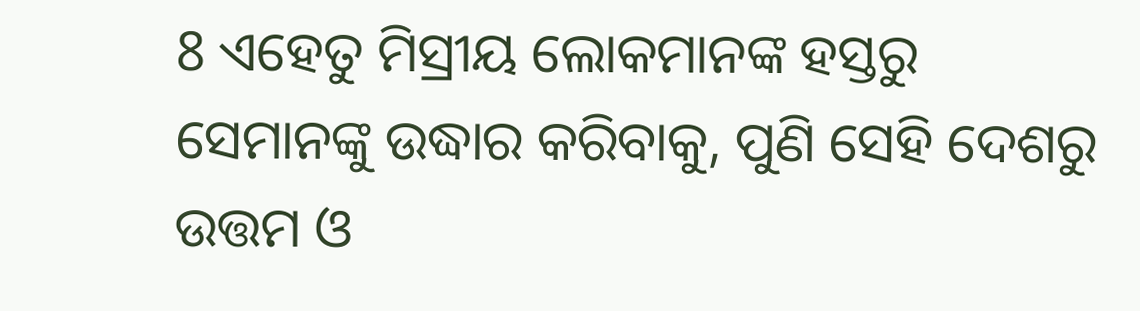8 ଏହେତୁ ମିସ୍ରୀୟ ଲୋକମାନଙ୍କ ହସ୍ତରୁ ସେମାନଙ୍କୁ ଉଦ୍ଧାର କରିବାକୁ, ପୁଣି ସେହି ଦେଶରୁ ଉତ୍ତମ ଓ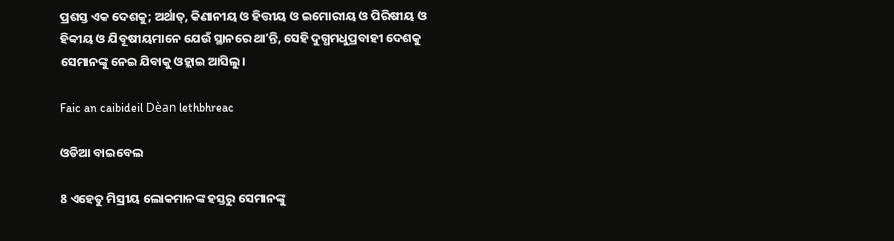ପ୍ରଶସ୍ତ ଏକ ଦେଶକୁ; ଅର୍ଥାତ୍, କିଣାନୀୟ ଓ ହିତ୍ତୀୟ ଓ ଇମୋରୀୟ ଓ ପିରିଷୀୟ ଓ ହିବ୍ବୀୟ ଓ ଯିବୂଷୀୟମାନେ ଯେଉଁ ସ୍ଥାନରେ ଥାʼନ୍ତି, ସେହି ଦୁଗ୍ଧମଧୁପ୍ରବାହୀ ଦେଶକୁ ସେମାନଙ୍କୁ ନେଇ ଯିବାକୁ ଓହ୍ଲାଇ ଆସିଲୁ।

Faic an caibideil Dèan lethbhreac

ଓଡିଆ ବାଇବେଲ

8 ଏହେତୁ ମିସ୍ରୀୟ ଲୋକମାନଙ୍କ ହସ୍ତରୁ ସେମାନଙ୍କୁ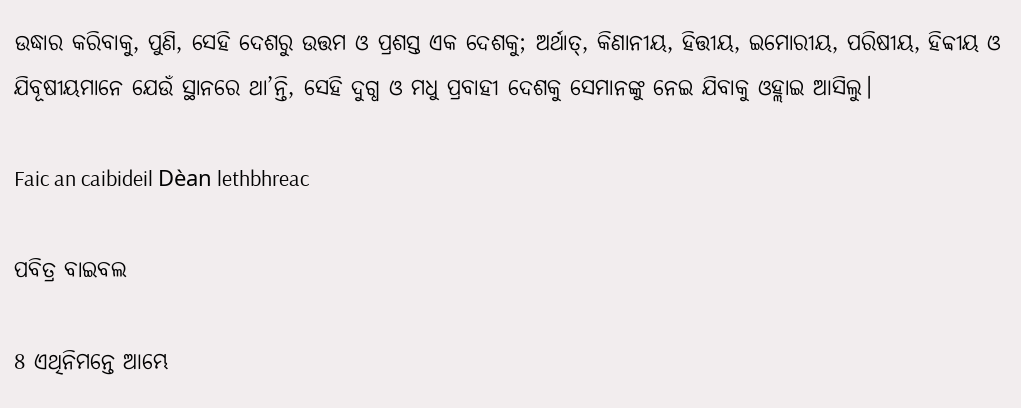ଉଦ୍ଧାର କରିବାକୁ, ପୁଣି, ସେହି ଦେଶରୁ ଉତ୍ତମ ଓ ପ୍ରଶସ୍ତ ଏକ ଦେଶକୁ; ଅର୍ଥାତ୍‍, କିଣାନୀୟ, ହିତ୍ତୀୟ, ଇମୋରୀୟ, ପରିଷୀୟ, ହିବ୍ବୀୟ ଓ ଯିବୂଷୀୟମାନେ ଯେଉଁ ସ୍ଥାନରେ ଥା’ନ୍ତି, ସେହି ଦୁଗ୍ଧ ଓ ମଧୁ ପ୍ରବାହୀ ଦେଶକୁ ସେମାନଙ୍କୁ ନେଇ ଯିବାକୁ ଓହ୍ଲାଇ ଆସିଲୁ।

Faic an caibideil Dèan lethbhreac

ପବିତ୍ର ବାଇବଲ

8 ଏଥିନିମନ୍ତେ ଆମ୍ଭେ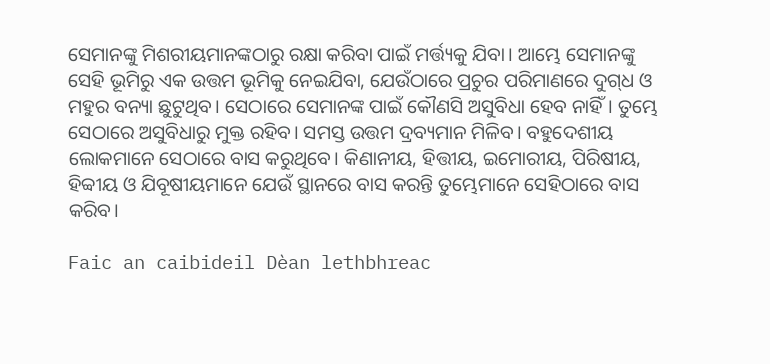ସେମାନଙ୍କୁ ମିଶରୀୟମାନଙ୍କଠାରୁ ରକ୍ଷା କରିବା ପାଇଁ ମର୍ତ୍ତ୍ୟକୁ ଯିବା। ଆମ୍ଭେ ସେମାନଙ୍କୁ ସେହି ଭୂମିରୁ ଏକ ଉତ୍ତମ ଭୂମିକୁ ନେଇଯିବା, ଯେଉଁଠାରେ ପ୍ରଚୁର ପରିମାଣରେ ଦୁ‌ଗ୍‌ଧ ଓ ମହୁର ବନ୍ୟା ଛୁଟୁଥିବ। ସେଠାରେ ସେମାନଙ୍କ ପାଇଁ କୌଣସି ଅସୁବିଧା ହେବ ନାହିଁ। ତୁମ୍ଭେ ସେଠାରେ ଅସୁବିଧାରୁ ମୁକ୍ତ ରହିବ। ସମସ୍ତ ଉତ୍ତମ ଦ୍ରବ୍ୟମାନ ମିଳିବ। ବହୁଦେଶୀୟ ଲୋକମାନେ ସେଠାରେ ବାସ କରୁଥିବେ। କିଣାନୀୟ, ହିତ୍ତୀୟ, ଇମୋରୀୟ, ପିରିଷୀୟ, ହିବ୍ବୀୟ ଓ ଯିବୂଷୀୟମାନେ ଯେଉଁ ସ୍ଥାନରେ ବାସ କରନ୍ତି ତୁମ୍ଭେମାନେ ସେହିଠାରେ ବାସ କରିବ।

Faic an caibideil Dèan lethbhreac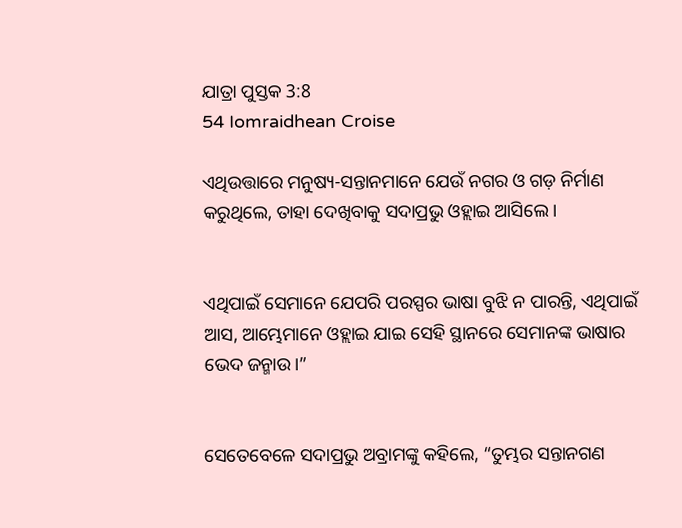ଯାତ୍ରା ପୁସ୍ତକ 3:8
54 Iomraidhean Croise

ଏଥିଉତ୍ତାରେ ମନୁଷ୍ୟ-ସନ୍ତାନମାନେ ଯେଉଁ ନଗର ଓ ଗଡ଼ ନିର୍ମାଣ କରୁଥିଲେ, ତାହା ଦେଖିବାକୁ ସଦାପ୍ରଭୁ ଓହ୍ଲାଇ ଆସିଲେ।


ଏଥିପାଇଁ ସେମାନେ ଯେପରି ପରସ୍ପର ଭାଷା ବୁଝି ନ ପାରନ୍ତି, ଏଥିପାଇଁ ଆସ, ଆମ୍ଭେମାନେ ଓହ୍ଲାଇ ଯାଇ ସେହି ସ୍ଥାନରେ ସେମାନଙ୍କ ଭାଷାର ଭେଦ ଜନ୍ମାଉ।”


ସେତେବେଳେ ସଦାପ୍ରଭୁ ଅବ୍ରାମଙ୍କୁ କହିଲେ, “ତୁମ୍ଭର ସନ୍ତାନଗଣ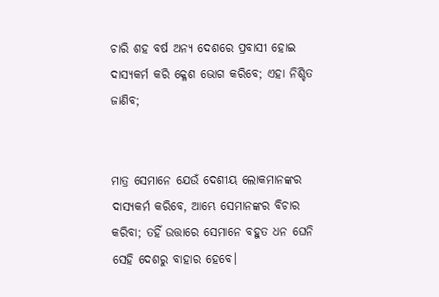ଚାରି ଶହ ବର୍ଷ ଅନ୍ୟ ଦେଶରେ ପ୍ରବାସୀ ହୋଇ ଦାସ୍ୟକର୍ମ କରି କ୍ଳେଶ ଭୋଗ କରିବେ; ଏହା ନିଶ୍ଚିତ ଜାଣିବ;


ମାତ୍ର ସେମାନେ ଯେଉଁ ଦେଶୀୟ ଲୋକମାନଙ୍କର ଦାସ୍ୟକର୍ମ କରିବେ, ଆମ୍ଭେ ସେମାନଙ୍କର ବିଚାର କରିବା; ତହିଁ ଉତ୍ତାରେ ସେମାନେ ବହୁତ ଧନ ଘେନି ସେହି ଦେଶରୁ ବାହାର ହେବେ।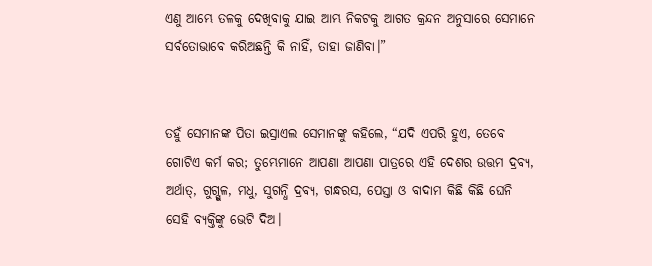ଏଣୁ ଆମ୍ଭେ ତଳକୁ ଦେଖିବାକୁ ଯାଇ ଆମ୍ଭ ନିକଟକୁ ଆଗତ କ୍ରନ୍ଦନ ଅନୁସାରେ ସେମାନେ ସର୍ବତୋଭାବେ କରିଅଛନ୍ତି କି ନାହିଁ, ତାହା ଜାଣିବା।”


ତହୁଁ ସେମାନଙ୍କ ପିତା ଇସ୍ରାଏଲ ସେମାନଙ୍କୁ କହିଲେ, “ଯଦି ଏପରି ହୁଏ, ତେବେ ଗୋଟିଏ କର୍ମ କର; ତୁମ୍ଭେମାନେ ଆପଣା ଆପଣା ପାତ୍ରରେ ଏହି ଦେଶର ଉତ୍ତମ ଦ୍ରବ୍ୟ, ଅର୍ଥାତ୍‍, ଗୁଗ୍ଗୁଳ, ମଧୁ, ସୁଗନ୍ଧି ଦ୍ରବ୍ୟ, ଗନ୍ଧରସ, ପେସ୍ତା ଓ ବାଦାମ କିଛି କିଛି ଘେନି ସେହି ବ୍ୟକ୍ତିଙ୍କୁ ଭେଟି ଦିଅ।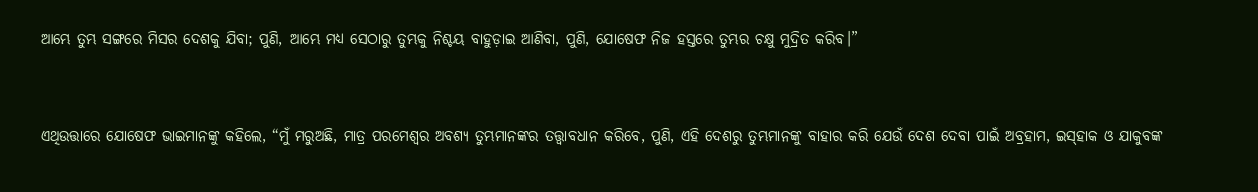ଆମ୍ଭେ ତୁମ୍ଭ ସଙ୍ଗରେ ମିସର ଦେଶକୁ ଯିବା; ପୁଣି, ଆମ୍ଭେ ମଧ୍ୟ ସେଠାରୁ ତୁମ୍ଭକୁ ନିଶ୍ଚୟ ବାହୁଡ଼ାଇ ଆଣିବା, ପୁଣି, ଯୋଷେଫ ନିଜ ହସ୍ତରେ ତୁମ୍ଭର ଚକ୍ଷୁ ମୁଦ୍ରିତ କରିବ।”


ଏଥିଉତ୍ତାରେ ଯୋଷେଫ ଭାଇମାନଙ୍କୁ କହିଲେ, “ମୁଁ ମରୁଅଛି, ମାତ୍ର ପରମେଶ୍ୱର ଅବଶ୍ୟ ତୁମ୍ଭମାନଙ୍କର ତତ୍ତ୍ୱାବଧାନ କରିବେ, ପୁଣି, ଏହି ଦେଶରୁ ତୁମ୍ଭମାନଙ୍କୁ ବାହାର କରି ଯେଉଁ ଦେଶ ଦେବା ପାଇଁ ଅବ୍ରହାମ, ଇସ୍‌ହାକ ଓ ଯାକୁବଙ୍କ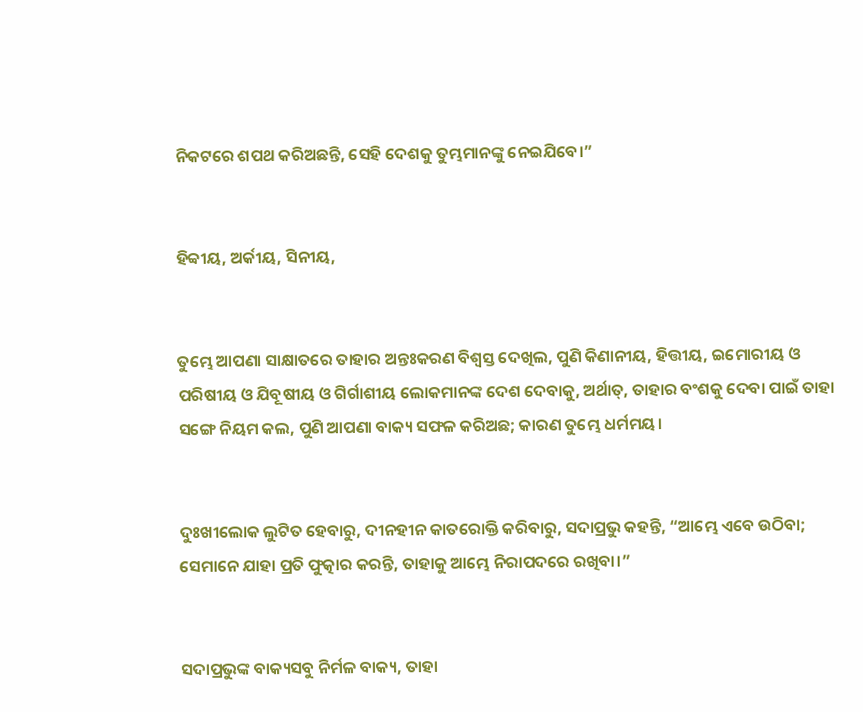ନିକଟରେ ଶପଥ କରିଅଛନ୍ତି, ସେହି ଦେଶକୁ ତୁମ୍ଭମାନଙ୍କୁ ନେଇଯିବେ।”


ହିବ୍ବୀୟ, ଅର୍କୀୟ, ସିନୀୟ,


ତୁମ୍ଭେ ଆପଣା ସାକ୍ଷାତରେ ତାହାର ଅନ୍ତଃକରଣ ବିଶ୍ୱସ୍ତ ଦେଖିଲ, ପୁଣି କିଣାନୀୟ, ହିତ୍ତୀୟ, ଇମୋରୀୟ ଓ ପରିଷୀୟ ଓ ଯିବୂଷୀୟ ଓ ଗିର୍ଗାଶୀୟ ଲୋକମାନଙ୍କ ଦେଶ ଦେବାକୁ, ଅର୍ଥାତ୍‍, ତାହାର ବଂଶକୁ ଦେବା ପାଇଁ ତାହା ସଙ୍ଗେ ନିୟମ କଲ, ପୁଣି ଆପଣା ବାକ୍ୟ ସଫଳ କରିଅଛ; କାରଣ ତୁମ୍ଭେ ଧର୍ମମୟ।


ଦୁଃଖୀଲୋକ ଲୁଟିତ ହେବାରୁ, ଦୀନହୀନ କାତରୋକ୍ତି କରିବାରୁ, ସଦାପ୍ରଭୁ କହନ୍ତି, “ଆମ୍ଭେ ଏବେ ଉଠିବା; ସେମାନେ ଯାହା ପ୍ରତି ଫୁତ୍କାର କରନ୍ତି, ତାହାକୁ ଆମ୍ଭେ ନିରାପଦରେ ରଖିବା।”


ସଦାପ୍ରଭୁଙ୍କ ବାକ୍ୟସବୁ ନିର୍ମଳ ବାକ୍ୟ, ତାହା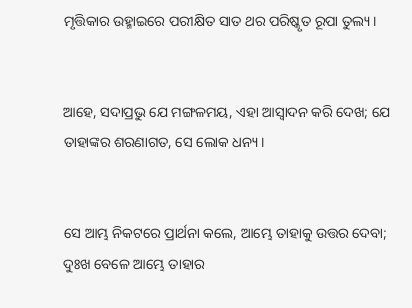ମୃତ୍ତିକାର ଉହ୍ମାଇରେ ପରୀକ୍ଷିତ ସାତ ଥର ପରିଷ୍କୃତ ରୂପା ତୁଲ୍ୟ।


ଆହେ, ସଦାପ୍ରଭୁ ଯେ ମଙ୍ଗଳମୟ, ଏହା ଆସ୍ୱାଦନ କରି ଦେଖ; ଯେ ତାହାଙ୍କର ଶରଣାଗତ, ସେ ଲୋକ ଧନ୍ୟ।


ସେ ଆମ୍ଭ ନିକଟରେ ପ୍ରାର୍ଥନା କଲେ, ଆମ୍ଭେ ତାହାକୁ ଉତ୍ତର ଦେବା; ଦୁଃଖ ବେଳେ ଆମ୍ଭେ ତାହାର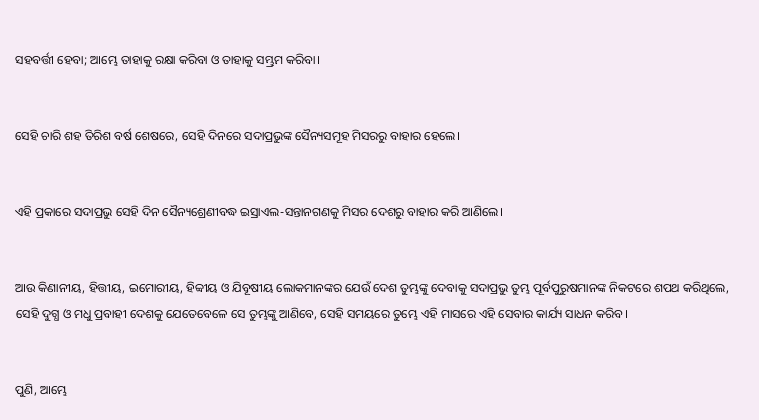ସହବର୍ତ୍ତୀ ହେବା; ଆମ୍ଭେ ତାହାକୁ ରକ୍ଷା କରିବା ଓ ତାହାକୁ ସମ୍ଭ୍ରମ କରିବା।


ସେହି ଚାରି ଶହ ତିରିଶ ବର୍ଷ ଶେଷରେ, ସେହି ଦିନରେ ସଦାପ୍ରଭୁଙ୍କ ସୈନ୍ୟସମୂହ ମିସରରୁ ବାହାର ହେଲେ।


ଏହି ପ୍ରକାରେ ସଦାପ୍ରଭୁ ସେହି ଦିନ ସୈନ୍ୟଶ୍ରେଣୀବଦ୍ଧ ଇସ୍ରାଏଲ-ସନ୍ତାନଗଣକୁ ମିସର ଦେଶରୁ ବାହାର କରି ଆଣିଲେ।


ଆଉ କିଣାନୀୟ, ହିତ୍ତୀୟ, ଇମୋରୀୟ, ହିବ୍ବୀୟ ଓ ଯିବୂଷୀୟ ଲୋକମାନଙ୍କର ଯେଉଁ ଦେଶ ତୁମ୍ଭଙ୍କୁ ଦେବାକୁ ସଦାପ୍ରଭୁ ତୁମ୍ଭ ପୂର୍ବପୁରୁଷମାନଙ୍କ ନିକଟରେ ଶପଥ କରିଥିଲେ, ସେହି ଦୁଗ୍ଧ ଓ ମଧୁ ପ୍ରବାହୀ ଦେଶକୁ ଯେତେବେଳେ ସେ ତୁମ୍ଭଙ୍କୁ ଆଣିବେ, ସେହି ସମୟରେ ତୁମ୍ଭେ ଏହି ମାସରେ ଏହି ସେବାର କାର୍ଯ୍ୟ ସାଧନ କରିବ।


ପୁଣି, ଆମ୍ଭେ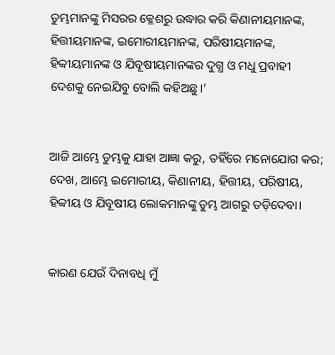ତୁମ୍ଭମାନଙ୍କୁ ମିସରର କ୍ଳେଶରୁ ଉଦ୍ଧାର କରି କିଣାନୀୟମାନଙ୍କ, ହିତ୍ତୀୟମାନଙ୍କ, ଇମୋରୀୟମାନଙ୍କ, ପରିଷୀୟମାନଙ୍କ, ହିବ୍ବୀୟମାନଙ୍କ ଓ ଯିବୂଷୀୟମାନଙ୍କର ଦୁଗ୍ଧ ଓ ମଧୁ ପ୍ରବାହୀ ଦେଶକୁ ନେଇଯିବୁ ବୋଲି କହିଅଛୁ।’


ଆଜି ଆମ୍ଭେ ତୁମ୍ଭକୁ ଯାହା ଆଜ୍ଞା କରୁ, ତହିଁରେ ମନୋଯୋଗ କର; ଦେଖ, ଆମ୍ଭେ ଇମୋରୀୟ, କିଣାନୀୟ, ହିତ୍ତୀୟ, ପରିଷୀୟ, ହିବ୍ବୀୟ ଓ ଯିବୂଷୀୟ ଲୋକମାନଙ୍କୁ ତୁମ୍ଭ ଆଗରୁ ତଡ଼ିଦେବା।


କାରଣ ଯେଉଁ ଦିନାବଧି ମୁଁ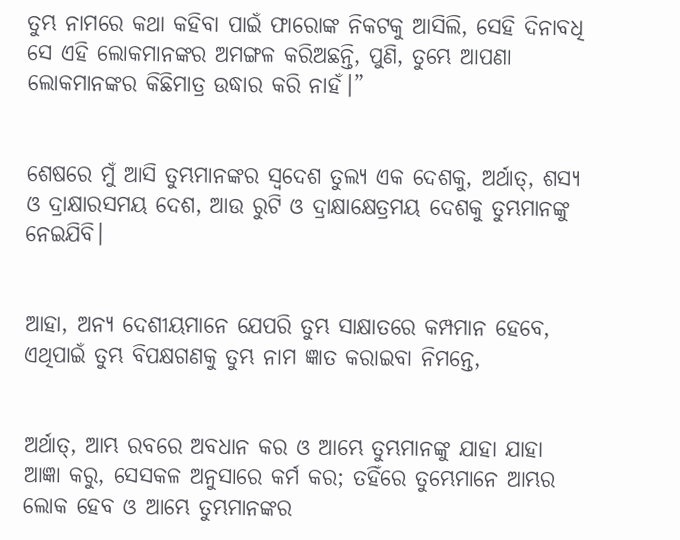ତୁମ୍ଭ ନାମରେ କଥା କହିବା ପାଇଁ ଫାରୋଙ୍କ ନିକଟକୁ ଆସିଲି, ସେହି ଦିନାବଧି ସେ ଏହି ଲୋକମାନଙ୍କର ଅମଙ୍ଗଳ କରିଅଛନ୍ତି, ପୁଣି, ତୁମ୍ଭେ ଆପଣା ଲୋକମାନଙ୍କର କିଛିମାତ୍ର ଉଦ୍ଧାର କରି ନାହଁ।”


ଶେଷରେ ମୁଁ ଆସି ତୁମ୍ଭମାନଙ୍କର ସ୍ୱଦେଶ ତୁଲ୍ୟ ଏକ ଦେଶକୁ, ଅର୍ଥାତ୍‍, ଶସ୍ୟ ଓ ଦ୍ରାକ୍ଷାରସମୟ ଦେଶ, ଆଉ ରୁଟି ଓ ଦ୍ରାକ୍ଷାକ୍ଷେତ୍ରମୟ ଦେଶକୁ ତୁମ୍ଭମାନଙ୍କୁ ନେଇଯିବି।


ଆହା, ଅନ୍ୟ ଦେଶୀୟମାନେ ଯେପରି ତୁମ୍ଭ ସାକ୍ଷାତରେ କମ୍ପମାନ ହେବେ, ଏଥିପାଇଁ ତୁମ୍ଭ ବିପକ୍ଷଗଣକୁ ତୁମ୍ଭ ନାମ ଜ୍ଞାତ କରାଇବା ନିମନ୍ତେ,


ଅର୍ଥାତ୍‍, ଆମ୍ଭ ରବରେ ଅବଧାନ କର ଓ ଆମ୍ଭେ ତୁମ୍ଭମାନଙ୍କୁ ଯାହା ଯାହା ଆଜ୍ଞା କରୁ, ସେସକଳ ଅନୁସାରେ କର୍ମ କର; ତହିଁରେ ତୁମ୍ଭେମାନେ ଆମ୍ଭର ଲୋକ ହେବ ଓ ଆମ୍ଭେ ତୁମ୍ଭମାନଙ୍କର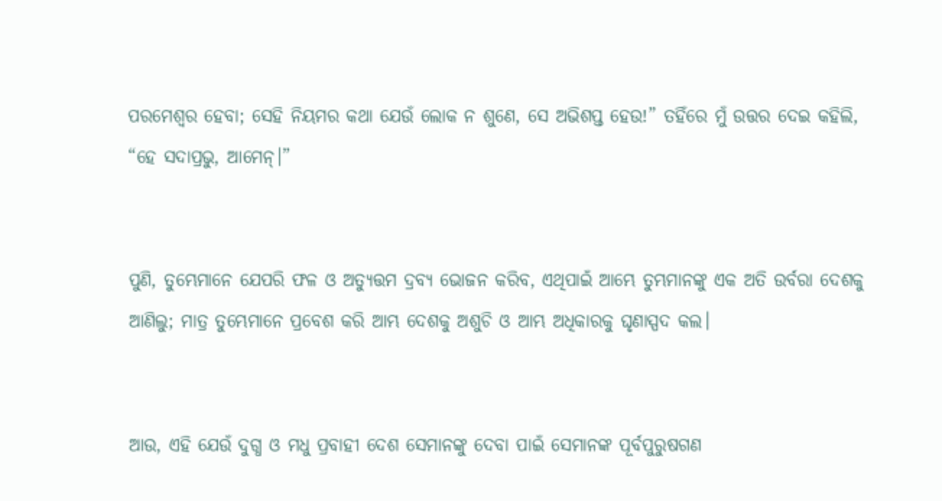ପରମେଶ୍ୱର ହେବା; ସେହି ନିୟମର କଥା ଯେଉଁ ଲୋକ ନ ଶୁଣେ, ସେ ଅଭିଶପ୍ତ ହେଉ!” ତହିଁରେ ମୁଁ ଉତ୍ତର ଦେଇ କହିଲି, “ହେ ସଦାପ୍ରଭୁ, ଆମେନ୍‍।”


ପୁଣି, ତୁମ୍ଭେମାନେ ଯେପରି ଫଳ ଓ ଅତ୍ୟୁତ୍ତମ ଦ୍ରବ୍ୟ ଭୋଜନ କରିବ, ଏଥିପାଇଁ ଆମ୍ଭେ ତୁମ୍ଭମାନଙ୍କୁ ଏକ ଅତି ଉର୍ବରା ଦେଶକୁ ଆଣିଲୁ; ମାତ୍ର ତୁମ୍ଭେମାନେ ପ୍ରବେଶ କରି ଆମ୍ଭ ଦେଶକୁ ଅଶୁଚି ଓ ଆମ୍ଭ ଅଧିକାରକୁ ଘୃଣାସ୍ପଦ କଲ।


ଆଉ, ଏହି ଯେଉଁ ଦୁଗ୍ଧ ଓ ମଧୁ ପ୍ରବାହୀ ଦେଶ ସେମାନଙ୍କୁ ଦେବା ପାଇଁ ସେମାନଙ୍କ ପୂର୍ବପୁରୁଷଗଣ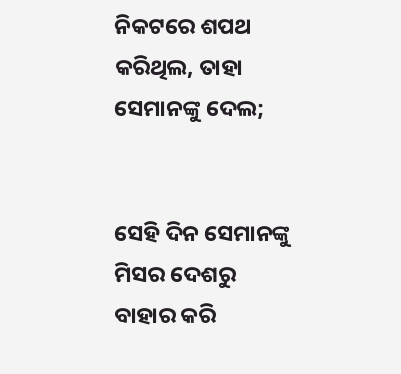ନିକଟରେ ଶପଥ କରିଥିଲ, ତାହା ସେମାନଙ୍କୁ ଦେଲ;


ସେହି ଦିନ ସେମାନଙ୍କୁ ମିସର ଦେଶରୁ ବାହାର କରି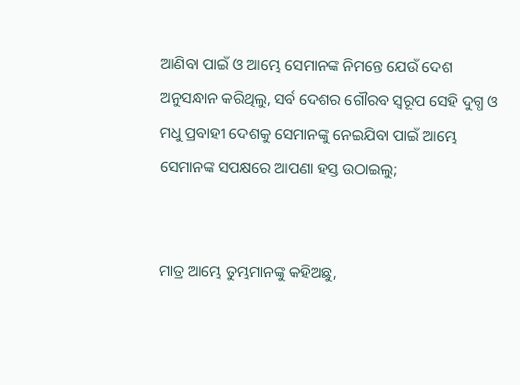ଆଣିବା ପାଇଁ ଓ ଆମ୍ଭେ ସେମାନଙ୍କ ନିମନ୍ତେ ଯେଉଁ ଦେଶ ଅନୁସନ୍ଧାନ କରିଥିଲୁ, ସର୍ବ ଦେଶର ଗୌରବ ସ୍ୱରୂପ ସେହି ଦୁଗ୍ଧ ଓ ମଧୁ ପ୍ରବାହୀ ଦେଶକୁ ସେମାନଙ୍କୁ ନେଇଯିବା ପାଇଁ ଆମ୍ଭେ ସେମାନଙ୍କ ସପକ୍ଷରେ ଆପଣା ହସ୍ତ ଉଠାଇଲୁ;


ମାତ୍ର ଆମ୍ଭେ ତୁମ୍ଭମାନଙ୍କୁ କହିଅଛୁ,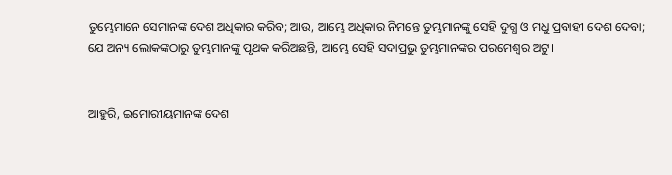ତୁମ୍ଭେମାନେ ସେମାନଙ୍କ ଦେଶ ଅଧିକାର କରିବ; ଆଉ, ଆମ୍ଭେ ଅଧିକାର ନିମନ୍ତେ ତୁମ୍ଭମାନଙ୍କୁ ସେହି ଦୁଗ୍ଧ ଓ ମଧୁ ପ୍ରବାହୀ ଦେଶ ଦେବା; ଯେ ଅନ୍ୟ ଲୋକଙ୍କଠାରୁ ତୁମ୍ଭମାନଙ୍କୁ ପୃଥକ କରିଅଛନ୍ତି, ଆମ୍ଭେ ସେହି ସଦାପ୍ରଭୁ ତୁମ୍ଭମାନଙ୍କର ପରମେଶ୍ୱର ଅଟୁ।


ଆହୁରି, ଇମୋରୀୟମାନଙ୍କ ଦେଶ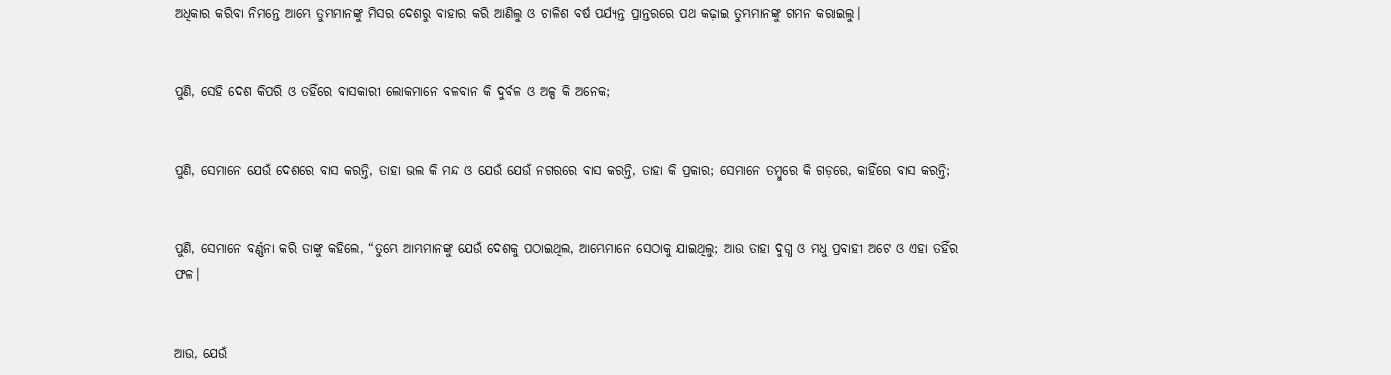ଅଧିକାର କରିବା ନିମନ୍ତେ ଆମ୍ଭେ ତୁମ୍ଭମାନଙ୍କୁ ମିସର ଦେଶରୁ ବାହାର କରି ଆଣିଲୁ ଓ ଚାଳିଶ ବର୍ଷ ପର୍ଯ୍ୟନ୍ତ ପ୍ରାନ୍ତରରେ ପଥ କଢ଼ାଇ ତୁମ୍ଭମାନଙ୍କୁ ଗମନ କରାଇଲୁ।


ପୁଣି, ସେହି ଦେଶ କିପରି ଓ ତହିଁରେ ବାସକାରୀ ଲୋକମାନେ ବଳବାନ କି ଦୁର୍ବଳ ଓ ଅଳ୍ପ କି ଅନେକ;


ପୁଣି, ସେମାନେ ଯେଉଁ ଦେଶରେ ବାସ କରନ୍ତି, ତାହା ଭଲ କି ମନ୍ଦ ଓ ଯେଉଁ ଯେଉଁ ନଗରରେ ବାସ କରନ୍ତି, ତାହା କି ପ୍ରକାର; ସେମାନେ ତମ୍ବୁରେ କି ଗଡ଼ରେ, କାହିଁରେ ବାସ କରନ୍ତି;


ପୁଣି, ସେମାନେ ବର୍ଣ୍ଣନା କରି ତାଙ୍କୁ କହିଲେ, “ତୁମ୍ଭେ ଆମ୍ଭମାନଙ୍କୁ ଯେଉଁ ଦେଶକୁ ପଠାଇଥିଲ, ଆମ୍ଭେମାନେ ସେଠାକୁ ଯାଇଥିଲୁ; ଆଉ ତାହା ଦୁଗ୍ଧ ଓ ମଧୁ ପ୍ରବାହୀ ଅଟେ ଓ ଏହା ତହିଁର ଫଳ।


ଆଉ, ଯେଉଁ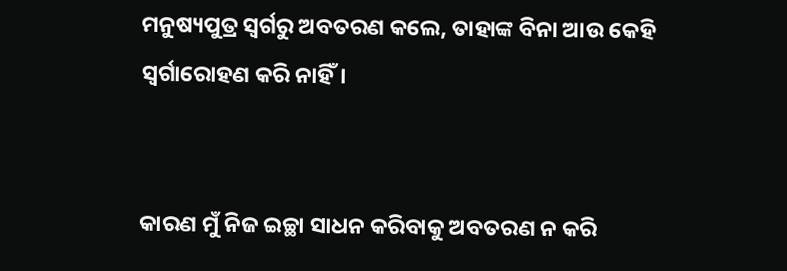ମନୁଷ୍ୟପୁତ୍ର ସ୍ୱର୍ଗରୁ ଅବତରଣ କଲେ, ତାହାଙ୍କ ବିନା ଆଉ କେହି ସ୍ୱର୍ଗାରୋହଣ କରି ନାହିଁ।


କାରଣ ମୁଁ ନିଜ ଇଚ୍ଛା ସାଧନ କରିବାକୁ ଅବତରଣ ନ କରି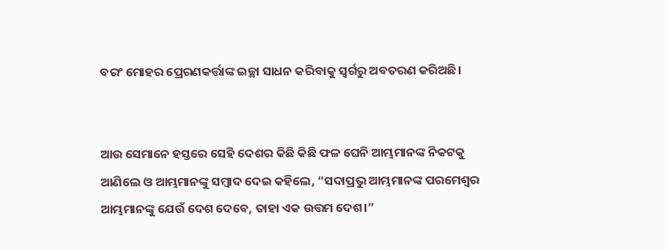ବରଂ ମୋହର ପ୍ରେରଣକର୍ତ୍ତାଙ୍କ ଇଚ୍ଛା ସାଧନ କରିବାକୁ ସ୍ୱର୍ଗରୁ ଅବତରଣ କରିଅଛି।


ଆଉ ସେମାନେ ହସ୍ତରେ ସେହି ଦେଶର କିଛି କିଛି ଫଳ ଘେନି ଆମ୍ଭମାନଙ୍କ ନିକଟକୁ ଆଣିଲେ ଓ ଆମ୍ଭମାନଙ୍କୁ ସମ୍ବାଦ ଦେଇ କହିଲେ, “ସଦାପ୍ରଭୁ ଆମ୍ଭମାନଙ୍କ ପରମେଶ୍ୱର ଆମ୍ଭମାନଙ୍କୁ ଯେଉଁ ଦେଶ ଦେବେ, ତାହା ଏକ ଉତ୍ତମ ଦେଶ।”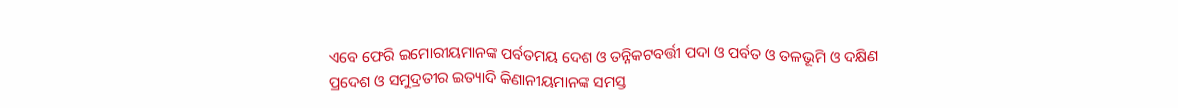ଏବେ ଫେରି ଇମୋରୀୟମାନଙ୍କ ପର୍ବତମୟ ଦେଶ ଓ ତନ୍ନିକଟବର୍ତ୍ତୀ ପଦା ଓ ପର୍ବତ ଓ ତଳଭୂମି ଓ ଦକ୍ଷିଣ ପ୍ରଦେଶ ଓ ସମୁଦ୍ରତୀର ଇତ୍ୟାଦି କିଣାନୀୟମାନଙ୍କ ସମସ୍ତ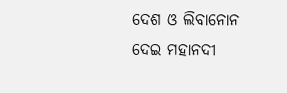ଦେଶ ଓ ଲିବାନୋନ ଦେଇ ମହାନଦୀ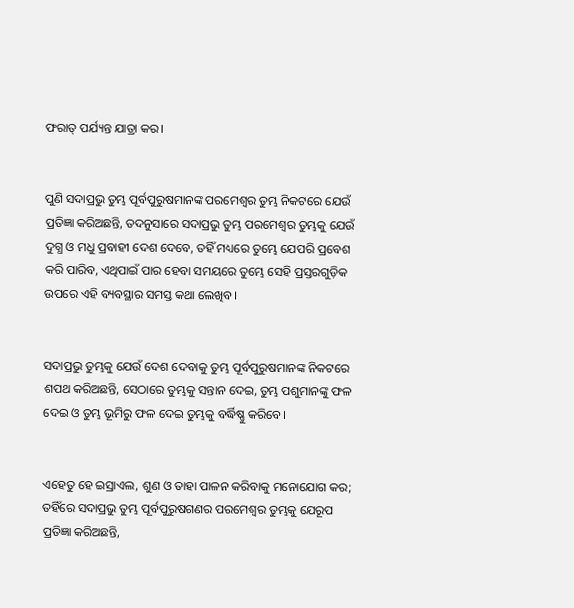ଫରାତ୍‍ ପର୍ଯ୍ୟନ୍ତ ଯାତ୍ରା କର।


ପୁଣି ସଦାପ୍ରଭୁ ତୁମ୍ଭ ପୂର୍ବପୁରୁଷମାନଙ୍କ ପରମେଶ୍ୱର ତୁମ୍ଭ ନିକଟରେ ଯେଉଁ ପ୍ରତିଜ୍ଞା କରିଅଛନ୍ତି, ତଦନୁସାରେ ସଦାପ୍ରଭୁ ତୁମ୍ଭ ପରମେଶ୍ୱର ତୁମ୍ଭକୁ ଯେଉଁ ଦୁଗ୍ଧ ଓ ମଧୁ ପ୍ରବାହୀ ଦେଶ ଦେବେ, ତହିଁ ମଧ୍ୟରେ ତୁମ୍ଭେ ଯେପରି ପ୍ରବେଶ କରି ପାରିବ, ଏଥିପାଇଁ ପାର ହେବା ସମୟରେ ତୁମ୍ଭେ ସେହି ପ୍ରସ୍ତରଗୁଡ଼ିକ ଉପରେ ଏହି ବ୍ୟବସ୍ଥାର ସମସ୍ତ କଥା ଲେଖିବ।


ସଦାପ୍ରଭୁ ତୁମ୍ଭକୁ ଯେଉଁ ଦେଶ ଦେବାକୁ ତୁମ୍ଭ ପୂର୍ବପୁରୁଷମାନଙ୍କ ନିକଟରେ ଶପଥ କରିଅଛନ୍ତି, ସେଠାରେ ତୁମ୍ଭକୁ ସନ୍ତାନ ଦେଇ, ତୁମ୍ଭ ପଶୁମାନଙ୍କୁ ଫଳ ଦେଇ ଓ ତୁମ୍ଭ ଭୂମିରୁ ଫଳ ଦେଇ ତୁମ୍ଭକୁ ବର୍ଦ୍ଧିଷ୍ଣୁ କରିବେ।


ଏହେତୁ ହେ ଇସ୍ରାଏଲ, ଶୁଣ ଓ ତାହା ପାଳନ କରିବାକୁ ମନୋଯୋଗ କର; ତହିଁରେ ସଦାପ୍ରଭୁ ତୁମ୍ଭ ପୂର୍ବପୁରୁଷଗଣର ପରମେଶ୍ୱର ତୁମ୍ଭକୁ ଯେରୂପ ପ୍ରତିଜ୍ଞା କରିଅଛନ୍ତି,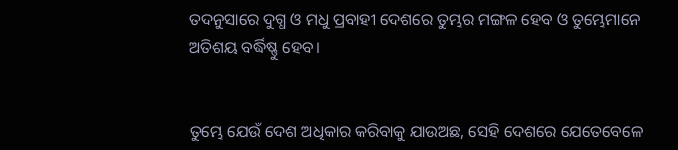ତଦନୁସାରେ ଦୁଗ୍ଧ ଓ ମଧୁ ପ୍ରବାହୀ ଦେଶରେ ତୁମ୍ଭର ମଙ୍ଗଳ ହେବ ଓ ତୁମ୍ଭେମାନେ ଅତିଶୟ ବର୍ଦ୍ଧିଷ୍ଣୁ ହେବ।


ତୁମ୍ଭେ ଯେଉଁ ଦେଶ ଅଧିକାର କରିବାକୁ ଯାଉଅଛ, ସେହି ଦେଶରେ ଯେତେବେଳେ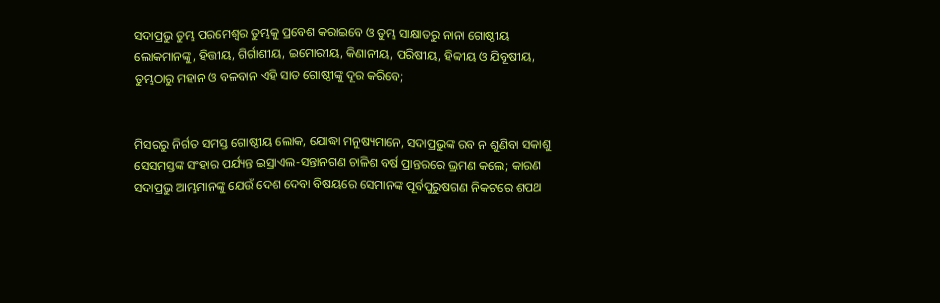ସଦାପ୍ରଭୁ ତୁମ୍ଭ ପରମେଶ୍ୱର ତୁମ୍ଭକୁ ପ୍ରବେଶ କରାଇବେ ଓ ତୁମ୍ଭ ସାକ୍ଷାତରୁ ନାନା ଗୋଷ୍ଠୀୟ ଲୋକମାନଙ୍କୁ, ହିତ୍ତୀୟ, ଗିର୍ଗାଶୀୟ, ଇମୋରୀୟ, କିଣାନୀୟ, ପରିଷୀୟ, ହିବ୍ବୀୟ ଓ ଯିବୂଷୀୟ, ତୁମ୍ଭଠାରୁ ମହାନ ଓ ବଳବାନ ଏହି ସାତ ଗୋଷ୍ଠୀଙ୍କୁ ଦୂର କରିବେ;


ମିସରରୁ ନିର୍ଗତ ସମସ୍ତ ଗୋଷ୍ଠୀୟ ଲୋକ, ଯୋଦ୍ଧା ମନୁଷ୍ୟମାନେ, ସଦାପ୍ରଭୁଙ୍କ ରବ ନ ଶୁଣିବା ସକାଶୁ ସେସମସ୍ତଙ୍କ ସଂହାର ପର୍ଯ୍ୟନ୍ତ ଇସ୍ରାଏଲ-ସନ୍ତାନଗଣ ଚାଳିଶ ବର୍ଷ ପ୍ରାନ୍ତରରେ ଭ୍ରମଣ କଲେ; କାରଣ ସଦାପ୍ରଭୁ ଆମ୍ଭମାନଙ୍କୁ ଯେଉଁ ଦେଶ ଦେବା ବିଷୟରେ ସେମାନଙ୍କ ପୂର୍ବପୁରୁଷଗଣ ନିକଟରେ ଶପଥ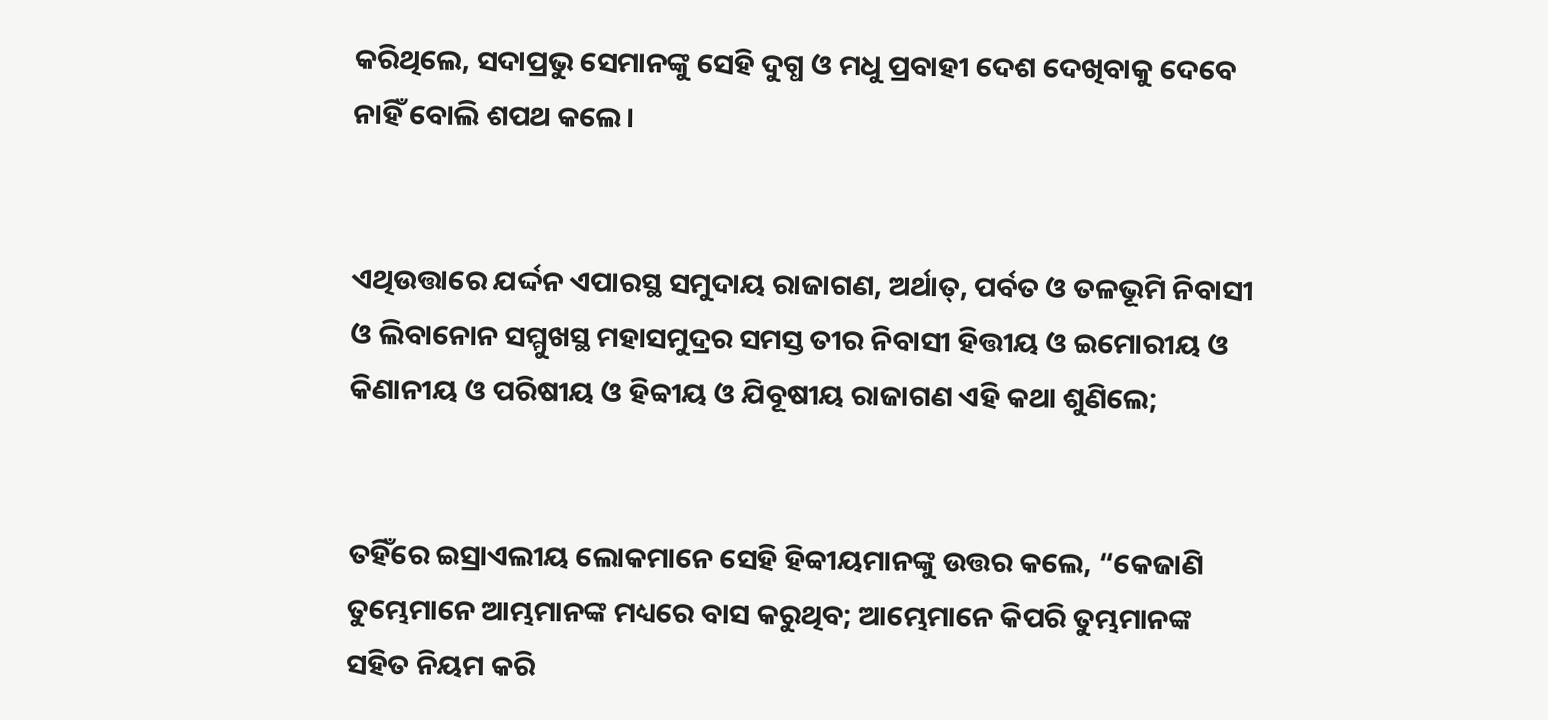କରିଥିଲେ, ସଦାପ୍ରଭୁ ସେମାନଙ୍କୁ ସେହି ଦୁଗ୍ଧ ଓ ମଧୁ ପ୍ରବାହୀ ଦେଶ ଦେଖିବାକୁ ଦେବେ ନାହିଁ ବୋଲି ଶପଥ କଲେ।


ଏଥିଉତ୍ତାରେ ଯର୍ଦ୍ଦନ ଏପାରସ୍ଥ ସମୁଦାୟ ରାଜାଗଣ, ଅର୍ଥାତ୍‍, ପର୍ବତ ଓ ତଳଭୂମି ନିବାସୀ ଓ ଲିବାନୋନ ସମ୍ମୁଖସ୍ଥ ମହାସମୁଦ୍ରର ସମସ୍ତ ତୀର ନିବାସୀ ହିତ୍ତୀୟ ଓ ଇମୋରୀୟ ଓ କିଣାନୀୟ ଓ ପରିଷୀୟ ଓ ହିବ୍ବୀୟ ଓ ଯିବୂଷୀୟ ରାଜାଗଣ ଏହି କଥା ଶୁଣିଲେ;


ତହିଁରେ ଇସ୍ରାଏଲୀୟ ଲୋକମାନେ ସେହି ହିବ୍ବୀୟମାନଙ୍କୁ ଉତ୍ତର କଲେ, “କେଜାଣି ତୁମ୍ଭେମାନେ ଆମ୍ଭମାନଙ୍କ ମଧ୍ୟରେ ବାସ କରୁଥିବ; ଆମ୍ଭେମାନେ କିପରି ତୁମ୍ଭମାନଙ୍କ ସହିତ ନିୟମ କରି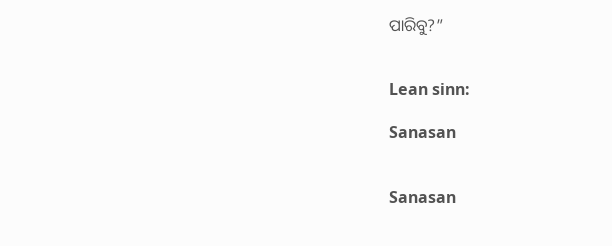ପାରିବୁ?”


Lean sinn:

Sanasan


Sanasan